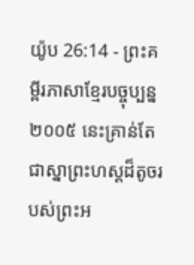យ៉ូប 26:14 - ព្រះគម្ពីរភាសាខ្មែរបច្ចុប្បន្ន ២០០៥ នេះគ្រាន់តែជាស្នាព្រះហស្ដដ៏តូចរបស់ព្រះអ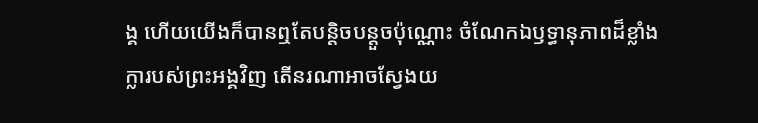ង្គ ហើយយើងក៏បានឮតែបន្តិចបន្តួចប៉ុណ្ណោះ ចំណែកឯឫទ្ធានុភាពដ៏ខ្លាំងក្លារបស់ព្រះអង្គវិញ តើនរណាអាចស្វែងយ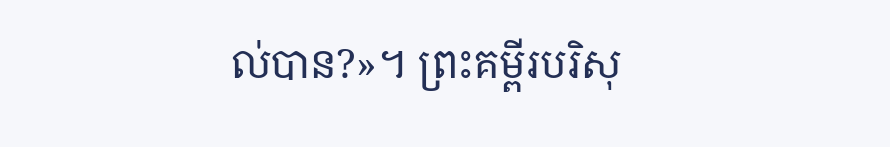ល់បាន?»។ ព្រះគម្ពីរបរិសុ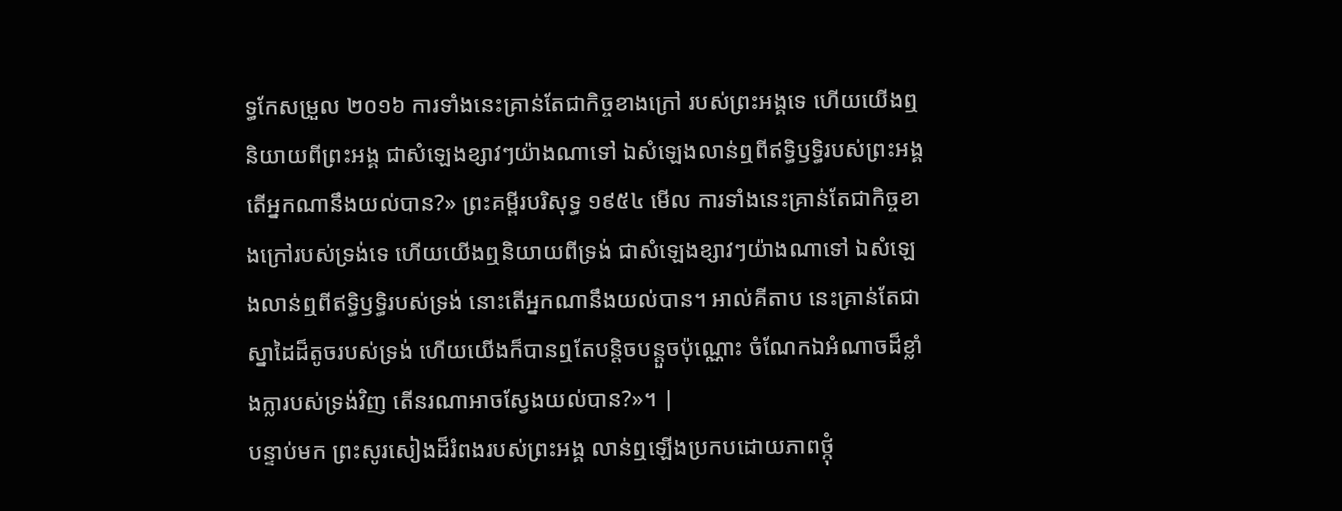ទ្ធកែសម្រួល ២០១៦ ការទាំងនេះគ្រាន់តែជាកិច្ចខាងក្រៅ របស់ព្រះអង្គទេ ហើយយើងឮនិយាយពីព្រះអង្គ ជាសំឡេងខ្សាវៗយ៉ាងណាទៅ ឯសំឡេងលាន់ឮពីឥទ្ធិឫទ្ធិរបស់ព្រះអង្គ តើអ្នកណានឹងយល់បាន?» ព្រះគម្ពីរបរិសុទ្ធ ១៩៥៤ មើល ការទាំងនេះគ្រាន់តែជាកិច្ចខាងក្រៅរបស់ទ្រង់ទេ ហើយយើងឮនិយាយពីទ្រង់ ជាសំឡេងខ្សាវៗយ៉ាងណាទៅ ឯសំឡេងលាន់ឮពីឥទ្ធិឫទ្ធិរបស់ទ្រង់ នោះតើអ្នកណានឹងយល់បាន។ អាល់គីតាប នេះគ្រាន់តែជាស្នាដៃដ៏តូចរបស់ទ្រង់ ហើយយើងក៏បានឮតែបន្តិចបន្តួចប៉ុណ្ណោះ ចំណែកឯអំណាចដ៏ខ្លាំងក្លារបស់ទ្រង់វិញ តើនរណាអាចស្វែងយល់បាន?»។ |
បន្ទាប់មក ព្រះសូរសៀងដ៏រំពងរបស់ព្រះអង្គ លាន់ឮឡើងប្រកបដោយភាពថ្កុំ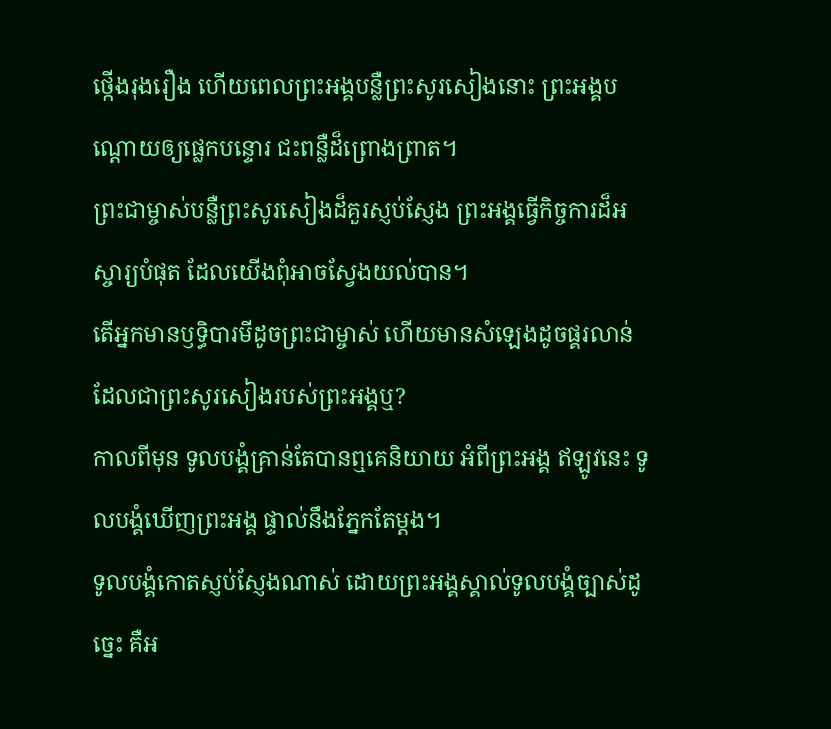ថ្កើងរុងរឿង ហើយពេលព្រះអង្គបន្លឺព្រះសូរសៀងនោះ ព្រះអង្គបណ្ដោយឲ្យផ្លេកបន្ទោរ ជះពន្លឺដ៏ព្រោងព្រាត។
ព្រះជាម្ចាស់បន្លឺព្រះសូរសៀងដ៏គួរស្ញប់ស្ញែង ព្រះអង្គធ្វើកិច្ចការដ៏អស្ចារ្យបំផុត ដែលយើងពុំអាចស្វែងយល់បាន។
តើអ្នកមានឫទ្ធិបារមីដូចព្រះជាម្ចាស់ ហើយមានសំឡេងដូចផ្គរលាន់ ដែលជាព្រះសូរសៀងរបស់ព្រះអង្គឬ?
កាលពីមុន ទូលបង្គំគ្រាន់តែបានឮគេនិយាយ អំពីព្រះអង្គ ឥឡូវនេះ ទូលបង្គំឃើញព្រះអង្គ ផ្ទាល់នឹងភ្នែកតែម្ដង។
ទូលបង្គំកោតស្ញប់ស្ញែងណាស់ ដោយព្រះអង្គស្គាល់ទូលបង្គំច្បាស់ដូច្នេះ គឺអ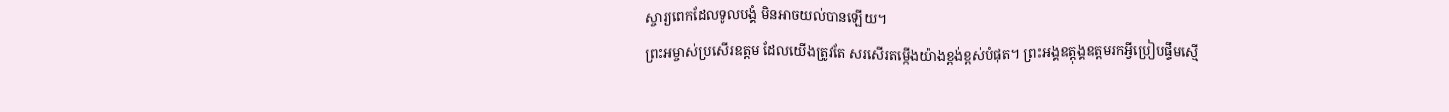ស្ចារ្យពេកដែលទូលបង្គំ មិនអាចយល់បានឡើយ។
ព្រះអម្ចាស់ប្រសើរឧត្ដម ដែលយើងត្រូវតែ សរសើរតម្កើងយ៉ាងខ្ពង់ខ្ពស់បំផុត។ ព្រះអង្គឧត្ដុង្គឧត្ដមរកអ្វីប្រៀបផ្ទឹមស្មើ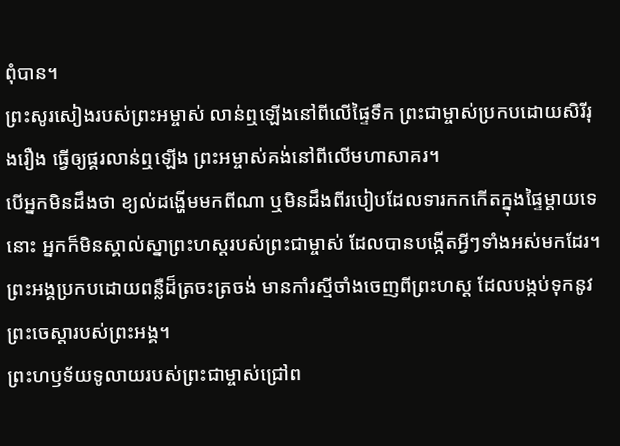ពុំបាន។
ព្រះសូរសៀងរបស់ព្រះអម្ចាស់ លាន់ឮឡើងនៅពីលើផ្ទៃទឹក ព្រះជាម្ចាស់ប្រកបដោយសិរីរុងរឿង ធ្វើឲ្យផ្គរលាន់ឮឡើង ព្រះអម្ចាស់គង់នៅពីលើមហាសាគរ។
បើអ្នកមិនដឹងថា ខ្យល់ដង្ហើមមកពីណា ឬមិនដឹងពីរបៀបដែលទារកកកើតក្នុងផ្ទៃម្ដាយទេនោះ អ្នកក៏មិនស្គាល់ស្នាព្រះហស្ដរបស់ព្រះជាម្ចាស់ ដែលបានបង្កើតអ្វីៗទាំងអស់មកដែរ។
ព្រះអង្គប្រកបដោយពន្លឺដ៏ត្រចះត្រចង់ មានកាំរស្មីចាំងចេញពីព្រះហស្ដ ដែលបង្កប់ទុកនូវព្រះចេស្ដារបស់ព្រះអង្គ។
ព្រះហឫទ័យទូលាយរបស់ព្រះជាម្ចាស់ជ្រៅព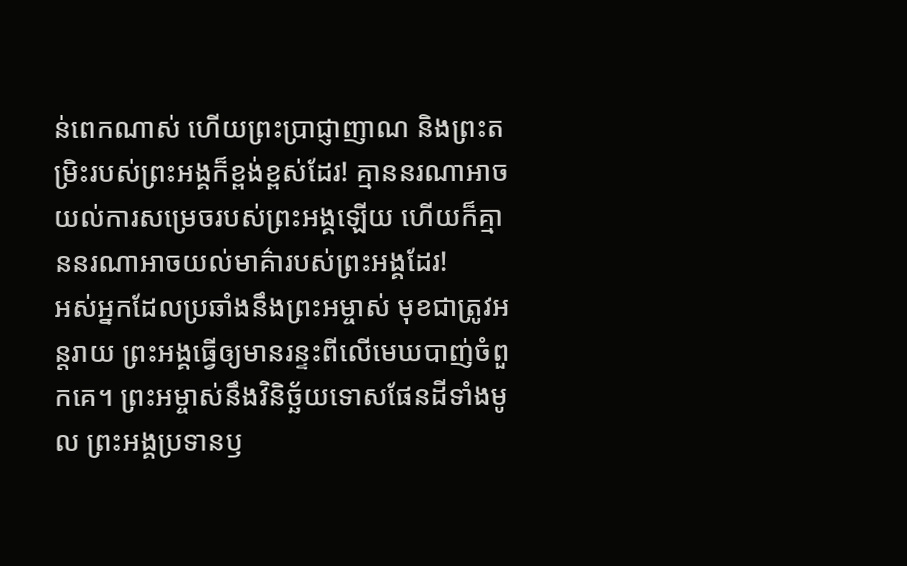ន់ពេកណាស់ ហើយព្រះប្រាជ្ញាញាណ និងព្រះតម្រិះរបស់ព្រះអង្គក៏ខ្ពង់ខ្ពស់ដែរ! គ្មាននរណាអាចយល់ការសម្រេចរបស់ព្រះអង្គឡើយ ហើយក៏គ្មាននរណាអាចយល់មាគ៌ារបស់ព្រះអង្គដែរ!
អស់អ្នកដែលប្រឆាំងនឹងព្រះអម្ចាស់ មុខជាត្រូវអន្តរាយ ព្រះអង្គធ្វើឲ្យមានរន្ទះពីលើមេឃបាញ់ចំពួកគេ។ ព្រះអម្ចាស់នឹងវិនិច្ឆ័យទោសផែនដីទាំងមូល ព្រះអង្គប្រទានឫ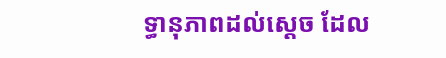ទ្ធានុភាពដល់ស្ដេច ដែល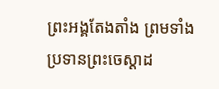ព្រះអង្គតែងតាំង ព្រមទាំងប្រទានព្រះចេស្ដាដ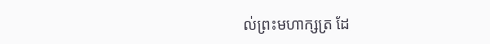ល់ព្រះមហាក្សត្រ ដែ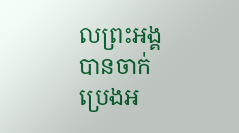លព្រះអង្គបានចាក់ប្រេងអ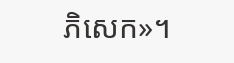ភិសេក»។